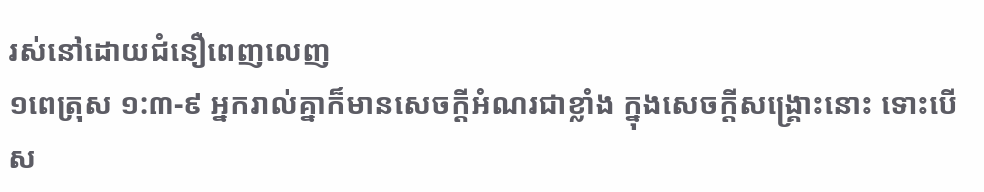រស់នៅដោយជំនឿពេញលេញ
១ពេត្រុស ១:៣-៩ អ្នករាល់គ្នាក៏មានសេចក្ដីអំណរជាខ្លាំង ក្នុងសេចក្ដីសង្គ្រោះនោះ ទោះបើស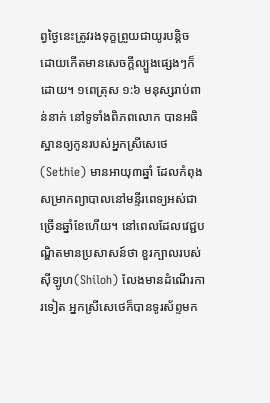ព្វថ្ងៃនេះត្រូវរងទុក្ខព្រួយជាយូរបន្តិច ដោយកើតមានសេចក្ដីល្បួងផ្សេងៗក៏ដោយ។ ១ពេត្រុស ១:៦ មនុស្សរាប់ពាន់នាក់ នៅទូទាំងពិភពលោក បានអធិស្ឋានឲ្យកូនរបស់អ្នកស្រីសេថេ(Sethie) មានអាយុ៣ឆ្នាំ ដែលកំពុងសម្រាកព្យាបាលនៅមន្ទីរពេទ្យអស់ជាច្រើនឆ្នាំខែហើយ។ នៅពេលដែលវេជ្ជបណ្ឌិតមានប្រសាសន៍ថា ខួរក្បាលរបស់ស៊ីឡូហ(Shiloh) លែងមានដំណើរការទៀត អ្នកស្រីសេថេក៏បានទូរស័ព្ទមក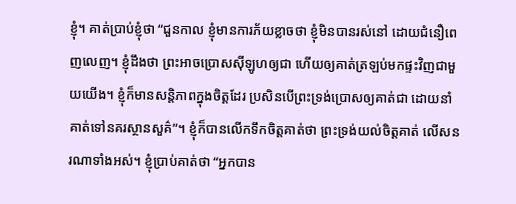ខ្ញុំ។ គាត់ប្រាប់ខ្ញុំថា “ជួនកាល ខ្ញុំមានការភ័យខ្លាចថា ខ្ញុំមិនបានរស់នៅ ដោយជំនឿពេញលេញ។ ខ្ញុំដឹងថា ព្រះអាចប្រោសស៊ីឡូហឲ្យជា ហើយឲ្យគាត់ត្រឡប់មកផ្ទះវិញជាមួយយើង។ ខ្ញុំក៏មានសន្តិភាពក្នុងចិត្តដែរ ប្រសិនបើព្រះទ្រង់ប្រោសឲ្យគាត់ជា ដោយនាំគាត់ទៅនគរស្ថានសួគ៌”។ ខ្ញុំក៏បានលើកទឹកចិត្តគាត់ថា ព្រះទ្រង់យល់ចិត្តគាត់ លើសនរណាទាំងអស់។ ខ្ញុំប្រាប់គាត់ថា “អ្នកបាន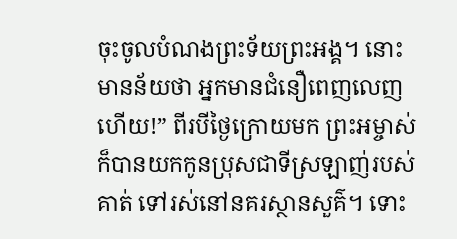ចុះចូលបំណងព្រះទ័យព្រះអង្គ។ នោះមានន័យថា អ្នកមានជំនឿពេញលេញហើយ!” ពីរបីថ្ងៃក្រោយមក ព្រះអម្ចាស់ក៏បានយកកូនប្រុសជាទីស្រឡាញ់របស់គាត់ ទៅរស់នៅនគរស្ថានសួគ៌។ ទោះ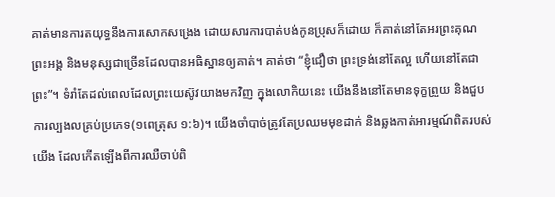គាត់មានការតយុទ្ធនឹងការសោកសង្រេង ដោយសារការបាត់បង់កូនប្រុសក៏ដោយ ក៏គាត់នៅតែអរព្រះគុណព្រះអង្គ និងមនុស្សជាច្រើនដែលបានអធិស្ឋានឲ្យគាត់។ គាត់ថា “ខ្ញុំជឿថា ព្រះទ្រង់នៅតែល្អ ហើយនៅតែជាព្រះ”។ ទំរាំតែដល់ពេលដែលព្រះយេស៊ូវយាងមកវិញ ក្នុងលោកិយនេះ យើងនឹងនៅតែមានទុក្ខព្រួយ និងជួបការល្បងលគ្រប់ប្រភេទ(១ពេត្រុស ១:៦)។ យើងចាំបាច់ត្រូវតែប្រឈមមុខដាក់ និងឆ្លងកាត់អារម្មណ៍ពិតរបស់យើង ដែលកើតឡើងពីការឈឺចាប់ពិ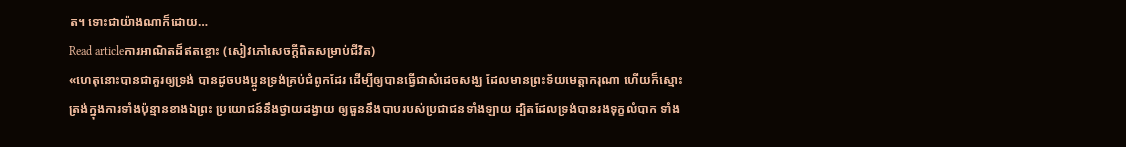ត។ ទោះជាយ៉ាងណាក៏ដោយ…
Read articleការអាណិតដ៏ឥតខ្ចោះ (សៀវភៅសេចក្ដីពិតសម្រាប់ជីវិត)
«ហេតុនោះបានជាគួរឲ្យទ្រង់ បានដូចបងប្អូនទ្រង់គ្រប់ជំពូកដែរ ដើម្បីឲ្យបានធ្វើជាសំដេចសង្ឃ ដែលមានព្រះទ័យមេត្តាករុណា ហើយក៏ស្មោះត្រង់ក្នុងការទាំងប៉ុន្មានខាងឯព្រះ ប្រយោជន៍នឹងថ្វាយដង្វាយ ឲ្យធួននឹងបាបរបស់ប្រជាជនទាំងឡាយ ដ្បិតដែលទ្រង់បានរងទុក្ខលំបាក ទាំង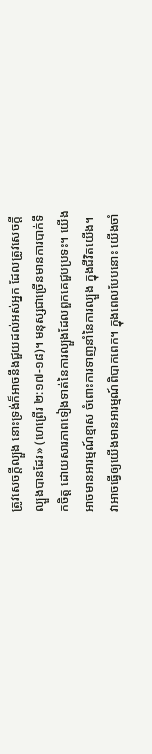ត្រូវសេចក្តីល្បួង នោះទ្រង់ក៏អាចនឹងជួយដល់អស់អ្នក ដែលត្រូវសេចក្តីល្បួងបានដែរ» (ហេព្រើរ ២:១៧-១៨)។ មនុស្សជាច្រើនមានការបាក់ទឹកចិត្ត ដោយសារភាពទៀងទាត់នៃការល្បួងដែលពួកគេជួបប្រទះ។ យើងអាចមានអារម្មណ៍ខ្មាស ចំពោះការទាញនាំនៃការល្បួង ក្នុងជីវិតយើង។ វាអាចធ្វើឲ្យយើងមានអារម្មណ៍ពិបាកពេក។ ក្នុងពេលបែបនោះ យើងចាំ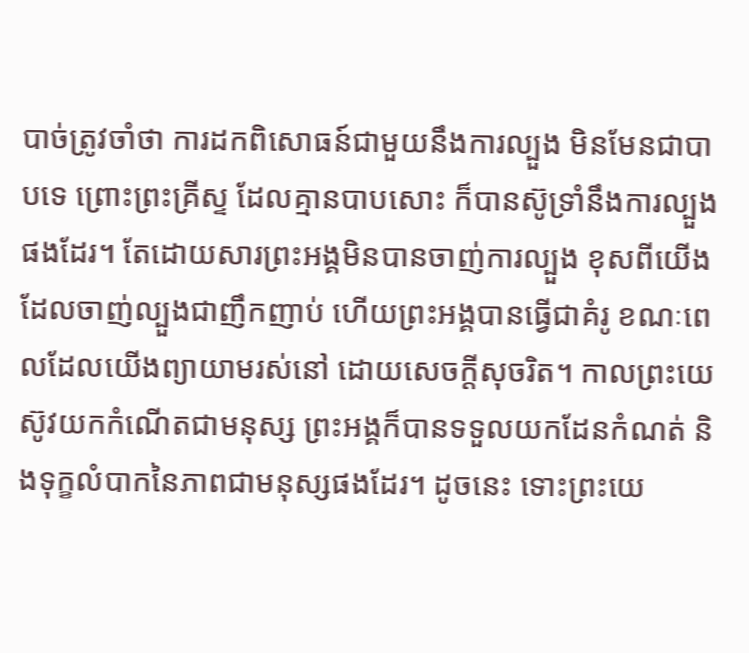បាច់ត្រូវចាំថា ការដកពិសោធន៍ជាមួយនឹងការល្បួង មិនមែនជាបាបទេ ព្រោះព្រះគ្រីស្ទ ដែលគ្មានបាបសោះ ក៏បានស៊ូទ្រាំនឹងការល្បួងផងដែរ។ តែដោយសារព្រះអង្គមិនបានចាញ់ការល្បួង ខុសពីយើង ដែលចាញ់ល្បួងជាញឹកញាប់ ហើយព្រះអង្គបានធ្វើជាគំរូ ខណៈពេលដែលយើងព្យាយាមរស់នៅ ដោយសេចក្តីសុចរិត។ កាលព្រះយេស៊ូវយកកំណើតជាមនុស្ស ព្រះអង្គក៏បានទទួលយកដែនកំណត់ និងទុក្ខលំបាកនៃភាពជាមនុស្សផងដែរ។ ដូចនេះ ទោះព្រះយេ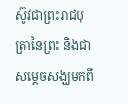ស៊ូវជាព្រះរាជបុត្រានៃព្រះ និងជាសម្ដេចសង្ឃមកពី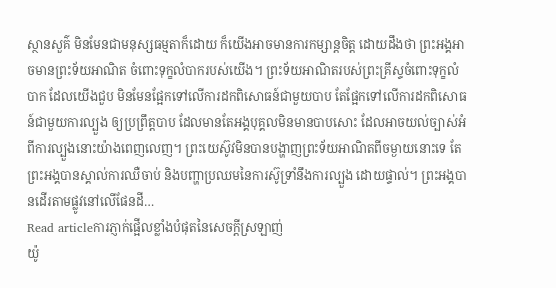ស្ថានសួគ៌ មិនមែនជាមនុស្សធម្មតាក៏ដោយ ក៏យើងអាចមានការកម្សាន្តចិត្ត ដោយដឹងថា ព្រះអង្គអាចមានព្រះទ័យអាណិត ចំពោះទុក្ខលំបាករបស់យើង។ ព្រះទ័យអាណិតរបស់ព្រះគ្រីស្ទចំពោះទុក្ខលំបាក ដែលយើងជួប មិនមែនផ្អែកទៅលើការដកពិសោធន៍ជាមួយបាប តែផ្អែកទៅលើការដកពិសោធន៍ជាមួយការល្បួង ឲ្យប្រព្រឹត្តបាប ដែលមានតែអង្គបុគ្គលមិនមានបាបសោះ ដែលអាចយល់ច្បាស់អំពីការល្បួងនោះយ៉ាងពេញលេញ។ ព្រះយេស៊ូវមិនបានបង្ហាញព្រះទ័យអាណិតពីចម្ងាយនោះទេ តែព្រះអង្គបានស្គាល់ការឈឺចាប់ និងបញ្ហាប្រឈមនៃការស៊ូទ្រាំនឹងការល្បួង ដោយផ្ទាល់។ ព្រះអង្គបានដើរតាមផ្លូវនៅលើផែនដី…
Read articleការភ្ញាក់ផ្អើលខ្លាំងបំផុតនៃសេចក្តីស្រឡាញ់
យ៉ូ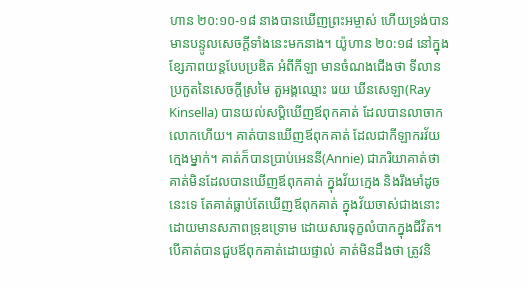ហាន ២០:១០-១៨ នាងបានឃើញព្រះអម្ចាស់ ហើយទ្រង់បានមានបន្ទូលសេចក្ដីទាំងនេះមកនាង។ យ៉ូហាន ២០:១៨ នៅក្នុងខ្សែភាពយន្តបែបប្រឌិត អំពីកីឡា មានចំណងជើងថា ទីលានប្រកួតនៃសេចក្តីស្រមៃ តួអង្គឈ្មោះ រេយ ឃីនសេឡា(Ray Kinsella) បានយល់សប្តិឃើញឪពុកគាត់ ដែលបានលាចាកលោកហើយ។ គាត់បានឃើញឪពុកគាត់ ដែលជាកីឡាករវ័យក្មេងម្នាក់។ គាត់ក៏បានប្រាប់អេននី(Annie) ជាភរិយាគាត់ថា គាត់មិនដែលបានឃើញឪពុកគាត់ ក្នុងវ័យក្មេង និងរឹងមាំដូចនេះទេ តែគាត់ធ្លាប់តែឃើញឪពុកគាត់ ក្នុងវ័យចាស់ជាងនោះ ដោយមានសភាពទ្រុឌទ្រោម ដោយសារទុក្ខលំបាកក្នុងជីវិត។ បើគាត់បានជួបឪពុកគាត់ដោយផ្ទាល់ គាត់មិនដឹងថា ត្រូវនិ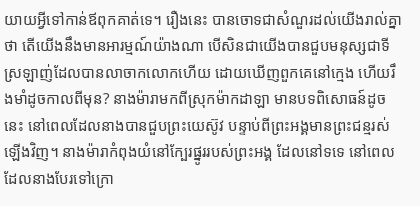យាយអ្វីទៅកាន់ឪពុកគាត់ទេ។ រឿងនេះ បានចោទជាសំណួរដល់យើងរាល់គ្នាថា តើយើងនឹងមានអារម្មណ៍យ៉ាងណា បើសិនជាយើងបានជួបមនុស្សជាទីស្រឡាញ់ដែលបានលាចាកលោកហើយ ដោយឃើញពួកគេនៅក្មេង ហើយរឹងមាំដូចកាលពីមុន? នាងម៉ារាមកពីស្រុកម៉ាកដាឡា មានបទពិសោធន៍ដូចនេះ នៅពេលដែលនាងបានជួបព្រះយេស៊ូវ បន្ទាប់ពីព្រះអង្គមានព្រះជន្មរស់ឡើងវិញ។ នាងម៉ារាកំពុងយំនៅក្បែរផ្នូររបស់ព្រះអង្គ ដែលនៅទទេ នៅពេលដែលនាងបែរទៅក្រោ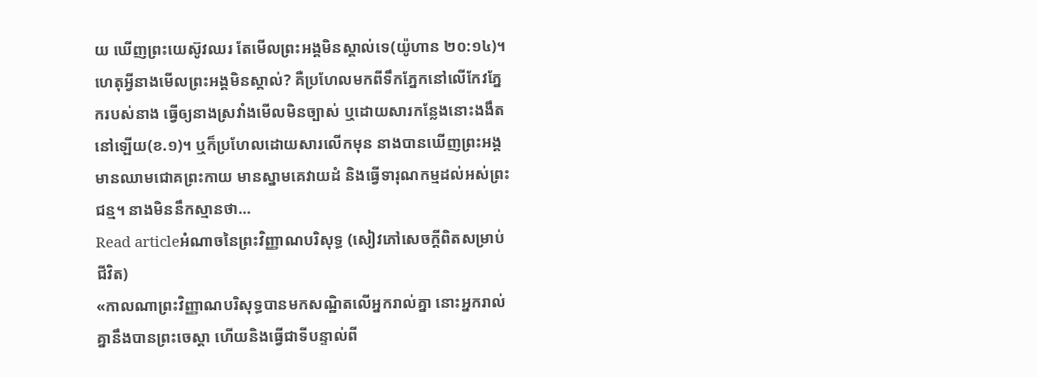យ ឃើញព្រះយេស៊ូវឈរ តែមើលព្រះអង្គមិនស្គាល់ទេ(យ៉ូហាន ២០:១៤)។ ហេតុអ្វីនាងមើលព្រះអង្គមិនស្គាល់? គឺប្រហែលមកពីទឹកភ្នែកនៅលើកែវភ្នែករបស់នាង ធ្វើឲ្យនាងស្រវាំងមើលមិនច្បាស់ ឬដោយសារកន្លែងនោះងងឹតនៅឡើយ(ខ.១)។ ឬក៏ប្រហែលដោយសារលើកមុន នាងបានឃើញព្រះអង្គមានឈាមជោគព្រះកាយ មានស្នាមគេវាយដំ និងធ្វើទារុណកម្មដល់អស់ព្រះជន្ម។ នាងមិននឹកស្មានថា…
Read articleអំណាចនៃព្រះវិញ្ញាណបរិសុទ្ធ (សៀវភៅសេចក្ដីពិតសម្រាប់ជីវិត)
«កាលណាព្រះវិញ្ញាណបរិសុទ្ធបានមកសណ្ឋិតលើអ្នករាល់គ្នា នោះអ្នករាល់គ្នានឹងបានព្រះចេស្ដា ហើយនិងធ្វើជាទីបន្ទាល់ពី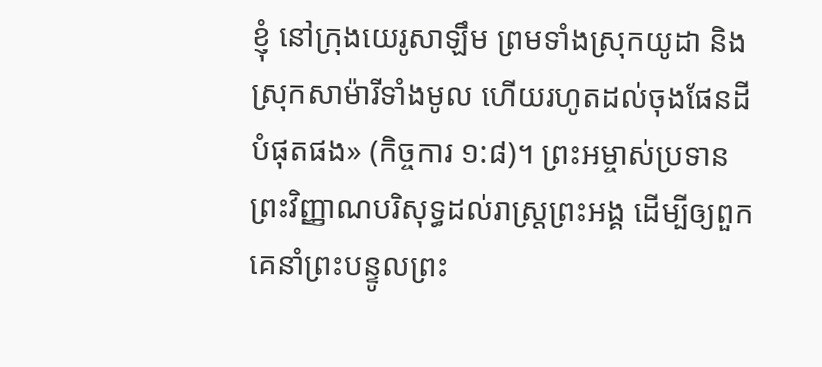ខ្ញុំ នៅក្រុងយេរូសាឡឹម ព្រមទាំងស្រុកយូដា និងស្រុកសាម៉ារីទាំងមូល ហើយរហូតដល់ចុងផែនដីបំផុតផង» (កិច្ចការ ១:៨)។ ព្រះអម្ចាស់ប្រទានព្រះវិញ្ញាណបរិសុទ្ធដល់រាស្ត្រព្រះអង្គ ដើម្បីឲ្យពួកគេនាំព្រះបន្ទូលព្រះ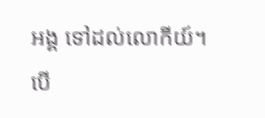អង្គ ទៅដល់លោកីយ៍។ បើ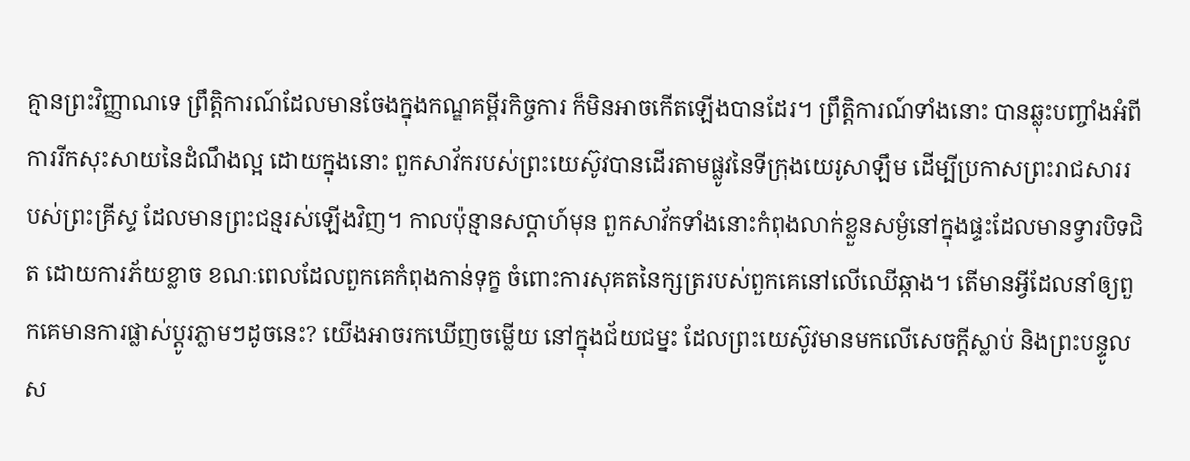គ្មានព្រះវិញ្ញាណទេ ព្រឹត្តិការណ៍ដែលមានចែងក្នុងកណ្ឌគម្ពីរកិច្ចការ ក៏មិនអាចកើតឡើងបានដែរ។ ព្រឹត្តិការណ៍ទាំងនោះ បានឆ្លុះបញ្ចាំងអំពីការរីកសុះសាយនៃដំណឹងល្អ ដោយក្នុងនោះ ពួកសាវ័ករបស់ព្រះយេស៊ូវបានដើរតាមផ្លូវនៃទីក្រុងយេរូសាឡឹម ដើម្បីប្រកាសព្រះរាជសាររបស់ព្រះគ្រីស្ទ ដែលមានព្រះជន្មរស់ឡើងវិញ។ កាលប៉ុន្មានសប្ដាហ៍មុន ពួកសាវ័កទាំងនោះកំពុងលាក់ខ្លួនសម្ងំនៅក្នុងផ្ទះដែលមានទ្វារបិទជិត ដោយការភ័យខ្លាច ខណៈពេលដែលពួកគេកំពុងកាន់ទុក្ខ ចំពោះការសុគតនៃក្សត្ររបស់ពួកគេនៅលើឈើឆ្កាង។ តើមានអ្វីដែលនាំឲ្យពួកគេមានការផ្លាស់ប្ដូរភ្លាមៗដូចនេះ? យើងអាចរកឃើញចម្លើយ នៅក្នុងជ័យជម្នះ ដែលព្រះយេស៊ូវមានមកលើសេចក្តីស្លាប់ និងព្រះបន្ទូលស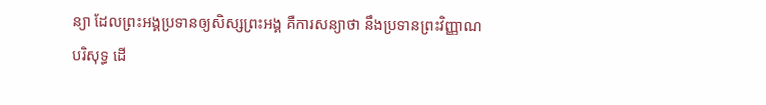ន្យា ដែលព្រះអង្គប្រទានឲ្យសិស្សព្រះអង្គ គឺការសន្យាថា នឹងប្រទានព្រះវិញ្ញាណបរិសុទ្ធ ដើ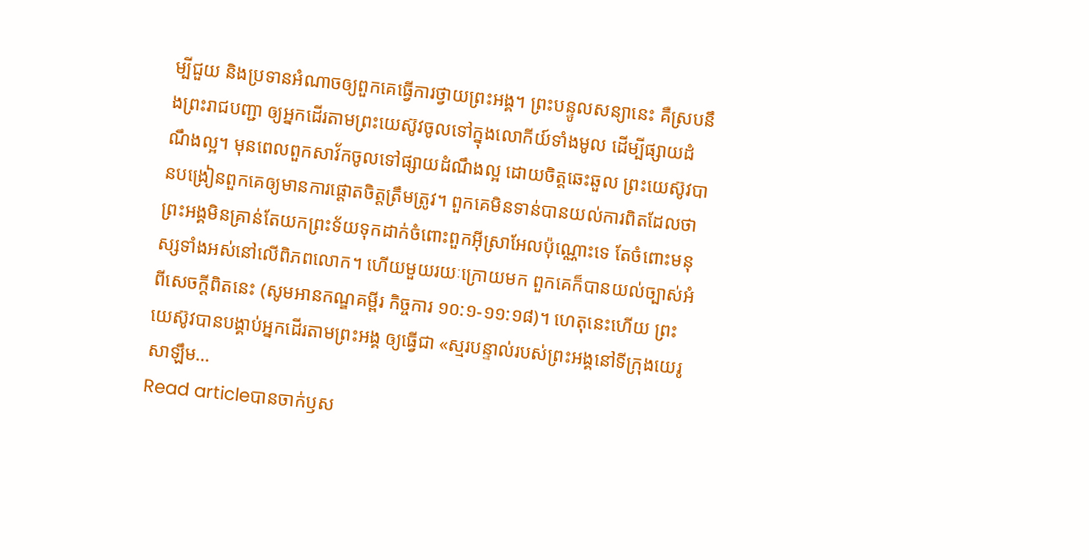ម្បីជួយ និងប្រទានអំណាចឲ្យពួកគេធ្វើការថ្វាយព្រះអង្គ។ ព្រះបន្ទូលសន្យានេះ គឺស្របនឹងព្រះរាជបញ្ជា ឲ្យអ្នកដើរតាមព្រះយេស៊ូវចូលទៅក្នុងលោកីយ៍ទាំងមូល ដើម្បីផ្សាយដំណឹងល្អ។ មុនពេលពួកសាវ័កចូលទៅផ្សាយដំណឹងល្អ ដោយចិត្តឆេះឆួល ព្រះយេស៊ូវបានបង្រៀនពួកគេឲ្យមានការផ្ដោតចិត្តត្រឹមត្រូវ។ ពួកគេមិនទាន់បានយល់ការពិតដែលថា ព្រះអង្គមិនគ្រាន់តែយកព្រះទ័យទុកដាក់ចំពោះពួកអ៊ីស្រាអែលប៉ុណ្ណោះទេ តែចំពោះមនុស្សទាំងអស់នៅលើពិភពលោក។ ហើយមួយរយៈក្រោយមក ពួកគេក៏បានយល់ច្បាស់អំពីសេចក្តីពិតនេះ (សូមអានកណ្ឌគម្ពីរ កិច្ចការ ១០:១-១១:១៨)។ ហេតុនេះហើយ ព្រះយេស៊ូវបានបង្គាប់អ្នកដើរតាមព្រះអង្គ ឲ្យធ្វើជា «ស្មរបន្ទាល់របស់ព្រះអង្គនៅទីក្រុងយេរូសាឡឹម…
Read articleបានចាក់ឫស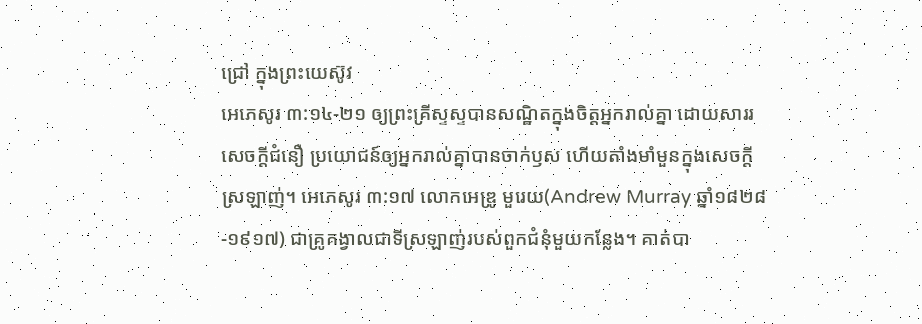ជ្រៅ ក្នុងព្រះយេស៊ូវ
អេភេសូរ ៣:១៤-២១ ឲ្យព្រះគ្រីស្ទស្ទបានសណ្ឋិតក្នុងចិត្តអ្នករាល់គ្នា ដោយសាររសេចក្ដីជំនឿ ប្រយោជន៍ឲ្យអ្នករាល់គ្នាបានចាក់ឫស ហើយតាំងមាំមួនក្នុងសេចក្ដីស្រឡាញ់។ អេភេសូរ ៣:១៧ លោកអេឌ្រូ មួរេយ(Andrew Murray ឆ្នាំ១៨២៨-១៩១៧) ជាគ្រូគង្វាលជាទីស្រឡាញ់របស់ពួកជំនុំមួយកន្លែង។ គាត់បា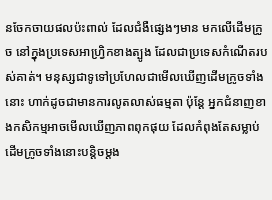នចែកចាយផលប៉ះពាល់ ដែលជំងឺផ្សេងៗមាន មកលើដើមក្រូច នៅក្នុងប្រទេសអាហ្វ្រិកខាងត្បូង ដែលជាប្រទេសកំណើតរបស់គាត់។ មនុស្សជាទូទៅប្រហែលជាមើលឃើញដើមក្រូចទាំងនោះ ហាក់ដូចជាមានការលូតលាស់ធម្មតា ប៉ុន្តែ អ្នកជំនាញខាងកសិកម្មអាចមើលឃើញភាពពុកផុយ ដែលកំពុងតែសម្លាប់ដើមក្រូចទាំងនោះបន្តិចម្តង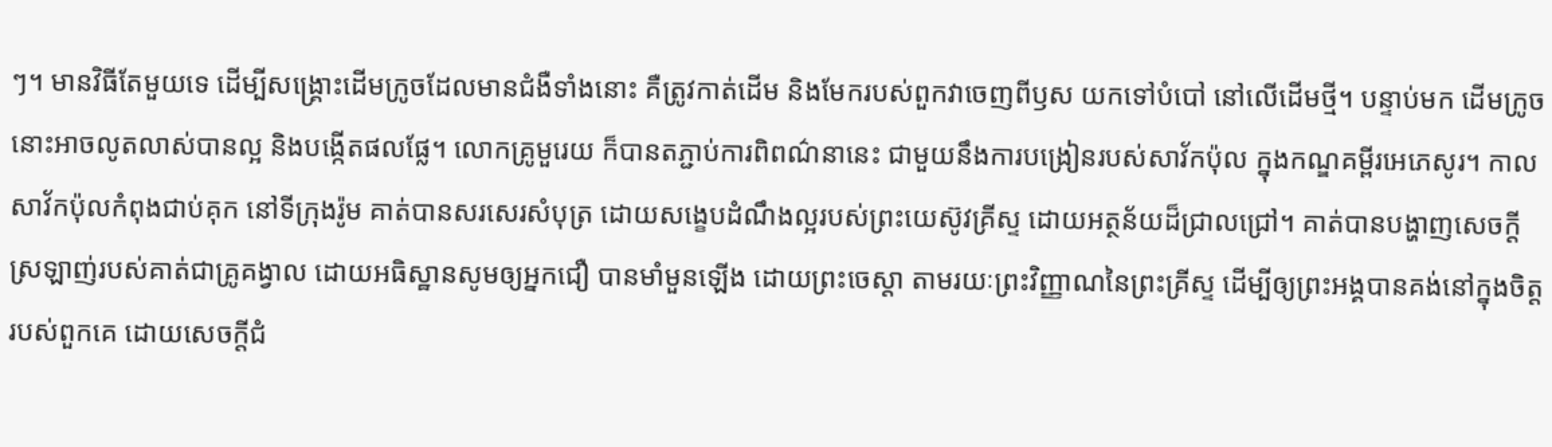ៗ។ មានវិធីតែមួយទេ ដើម្បីសង្គ្រោះដើមក្រូចដែលមានជំងឺទាំងនោះ គឺត្រូវកាត់ដើម និងមែករបស់ពួកវាចេញពីឫស យកទៅបំបៅ នៅលើដើមថ្មី។ បន្ទាប់មក ដើមក្រូចនោះអាចលូតលាស់បានល្អ និងបង្កើតផលផ្លែ។ លោកគ្រូមួរេយ ក៏បានតភ្ជាប់ការពិពណ៌នានេះ ជាមួយនឹងការបង្រៀនរបស់សាវ័កប៉ុល ក្នុងកណ្ឌគម្ពីរអេភេសូរ។ កាលសាវ័កប៉ុលកំពុងជាប់គុក នៅទីក្រុងរ៉ូម គាត់បានសរសេរសំបុត្រ ដោយសង្ខេបដំណឹងល្អរបស់ព្រះយេស៊ូវគ្រីស្ទ ដោយអត្ថន័យដ៏ជ្រាលជ្រៅ។ គាត់បានបង្ហាញសេចក្តីស្រឡាញ់របស់គាត់ជាគ្រូគង្វាល ដោយអធិស្ឋានសូមឲ្យអ្នកជឿ បានមាំមួនឡើង ដោយព្រះចេស្តា តាមរយៈព្រះវិញ្ញាណនៃព្រះគ្រីស្ទ ដើម្បីឲ្យព្រះអង្គបានគង់នៅក្នុងចិត្តរបស់ពួកគេ ដោយសេចក្តីជំ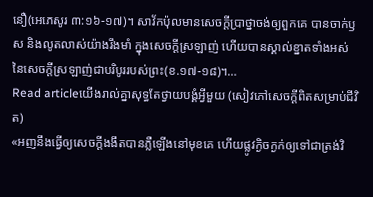នឿ(អេភេសូរ ៣:១៦-១៧)។ សាវ័កប៉ុលមានសេចក្តីប្រាថ្នាចង់ឲ្យពួកគេ បានចាក់ឫស និងលូតលាស់យ៉ាងរឹងមាំ ក្នុងសេចក្តីស្រឡាញ់ ហើយបានស្គាល់ខ្នាតទាំងអស់ នៃសេចក្តីស្រឡាញ់ជាបរិបូររបស់ព្រះ(ខ.១៧-១៨)។…
Read articleយើងរាល់គ្នាសុទ្ធតែថ្វាយបង្គំអ្វីមួយ (សៀវភៅសេចក្ដីពិតសម្រាប់ជីវិត)
«អញនឹងធ្វើឲ្យសេចក្តីងងឹតបានភ្លឺឡើងនៅមុខគេ ហើយផ្លូវក្ងិចក្ងក់ឲ្យទៅជាត្រង់វិ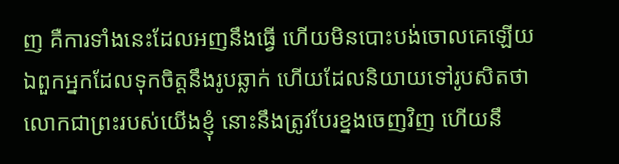ញ គឺការទាំងនេះដែលអញនឹងធ្វើ ហើយមិនបោះបង់ចោលគេឡើយ ឯពួកអ្នកដែលទុកចិត្តនឹងរូបឆ្លាក់ ហើយដែលនិយាយទៅរូបសិតថា លោកជាព្រះរបស់យើងខ្ញុំ នោះនឹងត្រូវបែរខ្នងចេញវិញ ហើយនឹ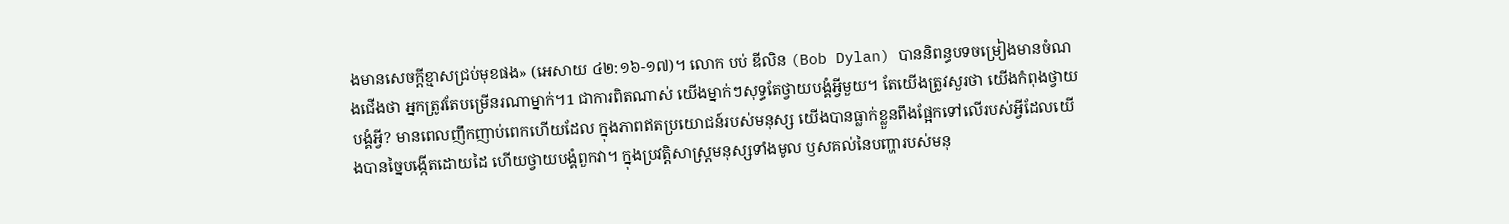ងមានសេចក្តីខ្មាសជ្រប់មុខផង» (អេសាយ ៤២:១៦-១៧)។ លោក បប់ ឌីលិន (Bob Dylan) បាននិពន្ធបទចម្រៀងមានចំណងជើងថា អ្នកត្រូវតែបម្រើនរណាម្នាក់។1 ជាការពិតណាស់ យើងម្នាក់ៗសុទ្ធតែថ្វាយបង្គំអ្វីមួយ។ តែយើងត្រូវសួរថា យើងកំពុងថ្វាយបង្គំអ្វី? មានពេលញឹកញាប់ពេកហើយដែល ក្នុងភាពឥតប្រយោជន៍របស់មនុស្ស យើងបានធ្លាក់ខ្លួនពឹងផ្អែកទៅលើរបស់អ្វីដែលយើងបានច្នៃបង្កើតដោយដៃ ហើយថ្វាយបង្គំពួកវា។ ក្នុងប្រវត្តិសាស្ត្រមនុស្សទាំងមូល ឫសគល់នៃបញ្ហារបស់មនុ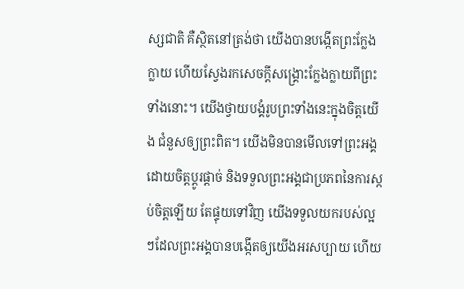ស្សជាតិ គឺស្ថិតនៅត្រង់ថា យើងបានបង្កើតព្រះក្លែងក្លាយ ហើយស្វែងរកសេចក្តីសង្គ្រោះក្លែងក្លាយពីព្រះទាំងនោះ។ យើងថ្វាយបង្គំរូបព្រះទាំងនេះក្នុងចិត្តយើង ជំនួសឲ្យព្រះពិត។ យើងមិនបានមើលទៅព្រះអង្គ ដោយចិត្តប្ដូរផ្តាច់ និងទទួលព្រះអង្គជាប្រភពនៃការស្កប់ចិត្តឡើយ តែផ្ទុយទៅវិញ យើងទទួលយករបស់ល្អៗដែលព្រះអង្គបានបង្កើតឲ្យយើងអរសប្បាយ ហើយ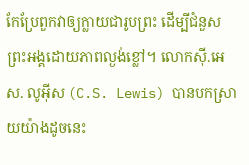កែប្រែពួកវាឲ្យក្លាយជារូបព្រះ ដើម្បីជំនួសព្រះអង្គដោយភាពល្ងង់ខ្លៅ។ លោកស៊ី.អេស. លូអ៊ីស (C.S. Lewis) បានបកស្រាយយ៉ាងដូចនេះ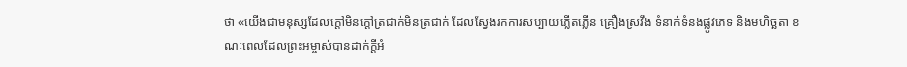ថា «យើងជាមនុស្សដែលក្តៅមិនក្តៅត្រជាក់មិនត្រជាក់ ដែលស្វែងរកការសប្បាយភ្លើតភ្លើន គ្រឿងស្រវឹង ទំនាក់ទំនងផ្លូវភេទ និងមហិច្ឆតា ខណៈពេលដែលព្រះអម្ចាស់បានដាក់ក្តីអំ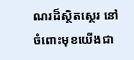ណរដ៏ស្ថិតស្ថេរ នៅចំពោះមុខយើងជា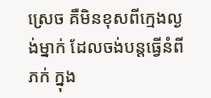ស្រេច គឺមិនខុសពីក្មេងល្ងង់ម្នាក់ ដែលចង់បន្តធ្វើនំពីភក់ ក្នុង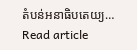តំបន់អនាធិបតេយ្យ…
Read article